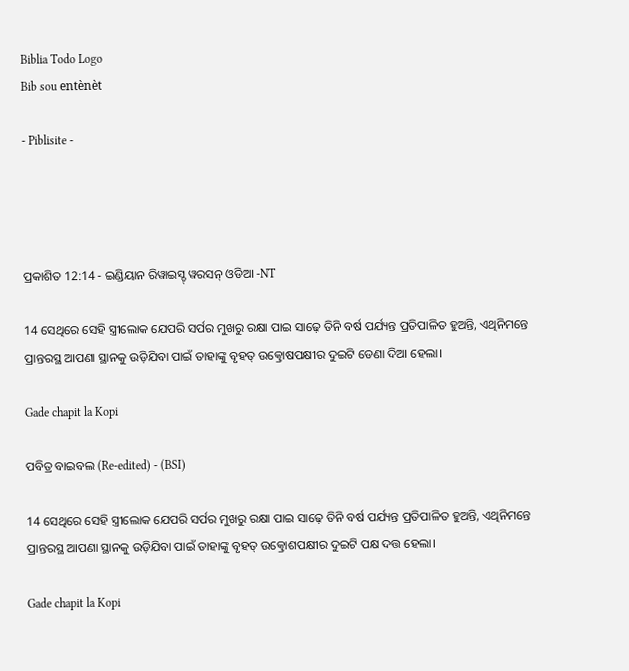Biblia Todo Logo
Bib sou entènèt

- Piblisite -




ପ୍ରକାଶିତ 12:14 - ଇଣ୍ଡିୟାନ ରିୱାଇସ୍ଡ୍ ୱରସନ୍ ଓଡିଆ -NT

14 ସେଥିରେ ସେହି ସ୍ତ୍ରୀଲୋକ ଯେପରି ସର୍ପର ମୁଖରୁ ରକ୍ଷା ପାଇ ସାଢ଼େ ତିନି ବର୍ଷ ପର୍ଯ୍ୟନ୍ତ ପ୍ରତିପାଳିତ ହୁଅନ୍ତି, ଏଥିନିମନ୍ତେ ପ୍ରାନ୍ତରସ୍ଥ ଆପଣା ସ୍ଥାନକୁ ଉଡ଼ିଯିବା ପାଇଁ ତାହାଙ୍କୁ ବୃହତ୍ ଉତ୍କ୍ରୋଷପକ୍ଷୀର ଦୁଇଟି ଡେଣା ଦିଆ ହେଲା।

Gade chapit la Kopi

ପବିତ୍ର ବାଇବଲ (Re-edited) - (BSI)

14 ସେଥିରେ ସେହି ସ୍ତ୍ରୀଲୋକ ଯେପରି ସର୍ପର ମୁଖରୁ ରକ୍ଷା ପାଇ ସାଢ଼େ ତିନି ବର୍ଷ ପର୍ଯ୍ୟନ୍ତ ପ୍ରତିପାଳିତ ହୁଅନ୍ତି, ଏଥିନିମନ୍ତେ ପ୍ରାନ୍ତରସ୍ଥ ଆପଣା ସ୍ଥାନକୁ ଉଡ଼ିଯିବା ପାଇଁ ତାହାଙ୍କୁ ବୃହତ୍ ଉତ୍କ୍ରୋଶପକ୍ଷୀର ଦୁଇଟି ପକ୍ଷ ଦତ୍ତ ହେଲା।

Gade chapit la Kopi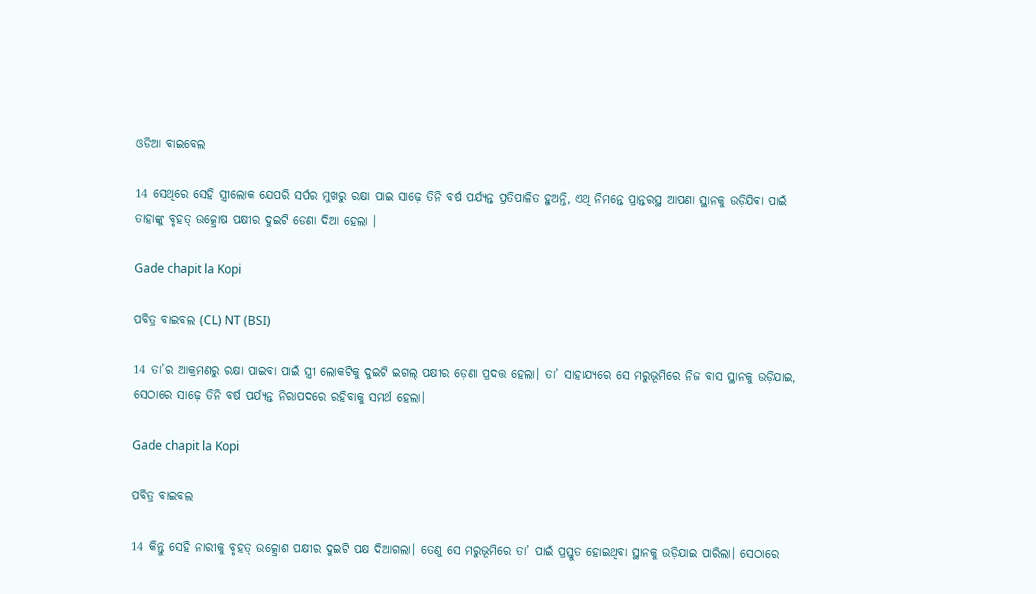ଓଡିଆ ବାଇବେଲ

14 ସେଥିରେ ସେହି ସ୍ତ୍ରୀଲୋକ ଯେପରି ସର୍ପର ମୁଖରୁ ରକ୍ଷା ପାଇ ସାଢ଼େ ତିନି ବର୍ଷ ପର୍ଯ୍ୟନ୍ତ ପ୍ରତିପାଳିତ ହୁଅନ୍ତି, ଏଥି ନିମନ୍ତେ ପ୍ରାନ୍ତରସ୍ଥ ଆପଣା ସ୍ଥାନକୁ ଉଡ଼ିଯିଵା ପାଇଁ ତାହାଙ୍କୁ ବୃହତ୍ ଉତ୍କ୍ରୋଷ ପକ୍ଷୀର ଦୁଇଟି ଡେଣା ଦିଆ ହେଲା ।

Gade chapit la Kopi

ପବିତ୍ର ବାଇବଲ (CL) NT (BSI)

14 ତା’ର ଆକ୍ରମଣରୁ ରକ୍ଷା ପାଇବା ପାଇଁ ସ୍ତ୍ରୀ ଲୋକଟିକୁ ଦୁଇଟି ଇଗଲ୍ ପକ୍ଷୀର ଡ଼େଣା ପ୍ରଦତ୍ତ ହେଲା। ତା’ ସାହାଯ୍ୟରେ ସେ ମରୁଭୂମିରେ ନିଜ ବାସ ସ୍ଥାନକୁ ଉଡ଼ିଯାଇ, ସେଠାରେ ସାଢ଼େ ତିନି ବର୍ଷ ପର୍ଯ୍ୟନ୍ତ ନିରାପଦରେ ରହିବାକୁ ସମର୍ଥ ହେଲା।

Gade chapit la Kopi

ପବିତ୍ର ବାଇବଲ

14 କିନ୍ତୁ ସେହି ନାରୀକୁ ବୃହତ୍ ଉତ୍କ୍ରୋଶ ପକ୍ଷୀର ଦୁଇଟି ପକ୍ଷ ଦିଆଗଲା। ତେଣୁ ସେ ମରୁଭୂମିରେ ତା’ ପାଇଁ ପ୍ରସ୍ତୁତ ହୋଇଥିବା ସ୍ଥାନକୁ ଉଡ଼ିଯାଇ ପାରିଲା। ସେଠାରେ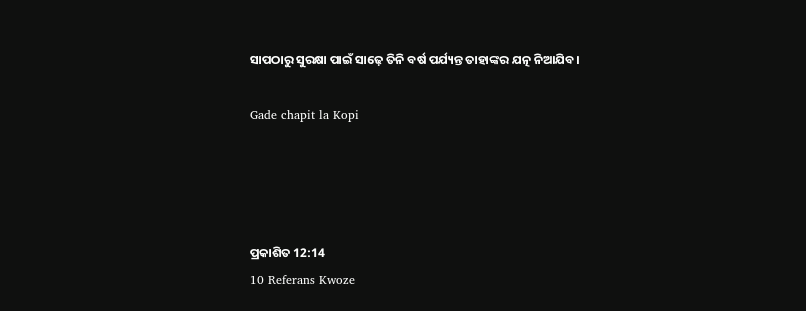ସାପଠାରୁ ସୁରକ୍ଷା ପାଇଁ ସାଢ଼େ ତିନି ବର୍ଷ ପର୍ଯ୍ୟନ୍ତ ତାହାଙ୍କର ଯତ୍ନ ନିଆଯିବ।

Gade chapit la Kopi




ପ୍ରକାଶିତ 12:14
10 Referans Kwoze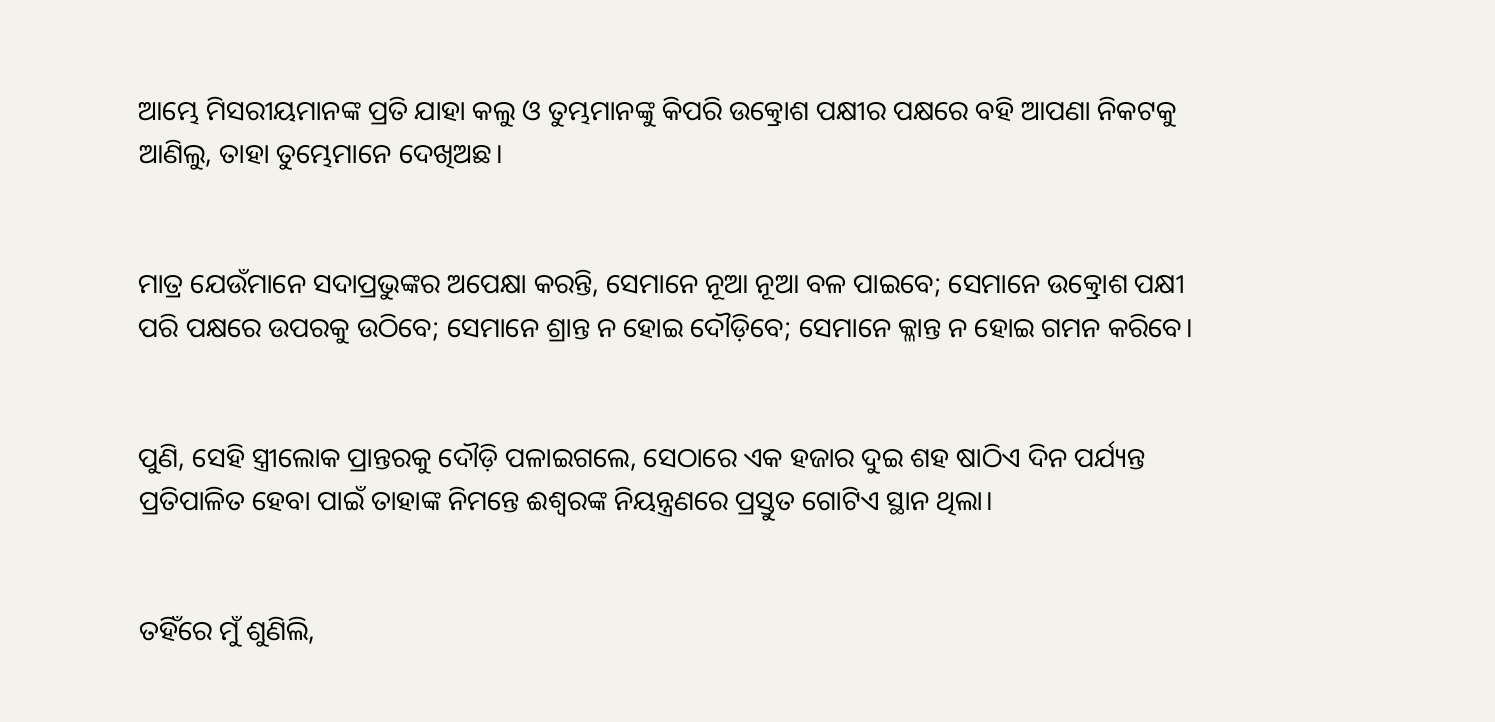ଆମ୍ଭେ ମିସରୀୟମାନଙ୍କ ପ୍ରତି ଯାହା କଲୁ ଓ ତୁମ୍ଭମାନଙ୍କୁ କିପରି ଉତ୍କ୍ରୋଶ ପକ୍ଷୀର ପକ୍ଷରେ ବହି ଆପଣା ନିକଟକୁ ଆଣିଲୁ, ତାହା ତୁମ୍ଭେମାନେ ଦେଖିଅଛ।


ମାତ୍ର ଯେଉଁମାନେ ସଦାପ୍ରଭୁଙ୍କର ଅପେକ୍ଷା କରନ୍ତି, ସେମାନେ ନୂଆ ନୂଆ ବଳ ପାଇବେ; ସେମାନେ ଉତ୍କ୍ରୋଶ ପକ୍ଷୀ ପରି ପକ୍ଷରେ ଉପରକୁ ଉଠିବେ; ସେମାନେ ଶ୍ରାନ୍ତ ନ ହୋଇ ଦୌଡ଼ିବେ; ସେମାନେ କ୍ଳାନ୍ତ ନ ହୋଇ ଗମନ କରିବେ।


ପୁଣି, ସେହି ସ୍ତ୍ରୀଲୋକ ପ୍ରାନ୍ତରକୁ ଦୌଡ଼ି ପଳାଇଗଲେ, ସେଠାରେ ଏକ ହଜାର ଦୁଇ ଶହ ଷାଠିଏ ଦିନ ପର୍ଯ୍ୟନ୍ତ ପ୍ରତିପାଳିତ ହେବା ପାଇଁ ତାହାଙ୍କ ନିମନ୍ତେ ଈଶ୍ବରଙ୍କ ନିୟନ୍ତ୍ରଣରେ ପ୍ରସ୍ତୁତ ଗୋଟିଏ ସ୍ଥାନ ଥିଲା।


ତହିଁରେ ମୁଁ ଶୁଣିଲି,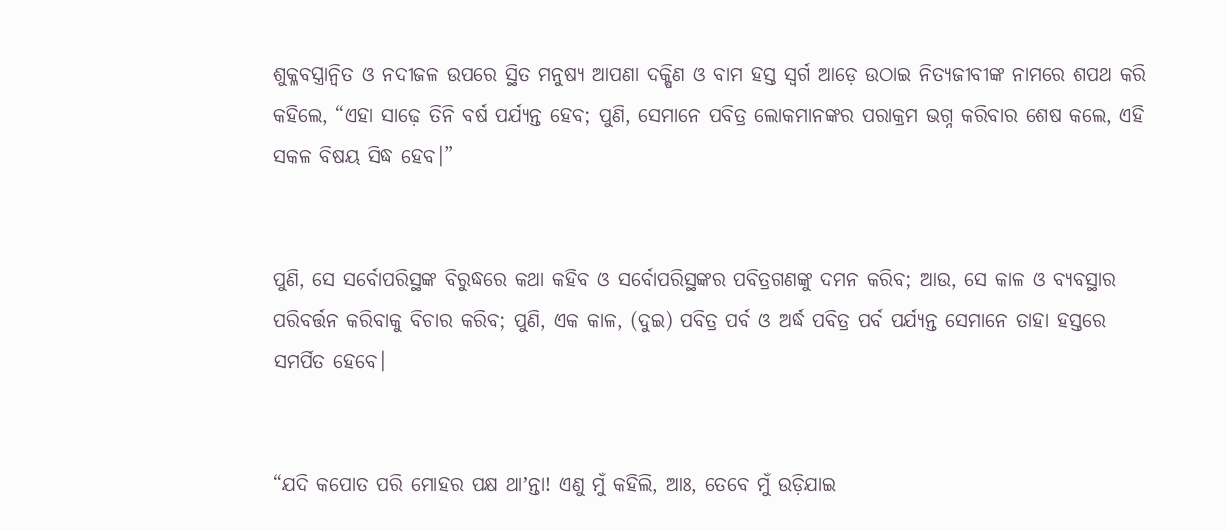ଶୁକ୍ଳବସ୍ତ୍ରାନ୍ୱିତ ଓ ନଦୀଜଳ ଉପରେ ସ୍ଥିତ ମନୁଷ୍ୟ ଆପଣା ଦକ୍ଷିଣ ଓ ବାମ ହସ୍ତ ସ୍ୱର୍ଗ ଆଡ଼େ ଉଠାଇ ନିତ୍ୟଜୀବୀଙ୍କ ନାମରେ ଶପଥ କରି କହିଲେ, “ଏହା ସାଢ଼େ ତିନି ବର୍ଷ ପର୍ଯ୍ୟନ୍ତ ହେବ; ପୁଣି, ସେମାନେ ପବିତ୍ର ଲୋକମାନଙ୍କର ପରାକ୍ରମ ଭଗ୍ନ କରିବାର ଶେଷ କଲେ, ଏହି ସକଳ ବିଷୟ ସିଦ୍ଧ ହେବ।”


ପୁଣି, ସେ ସର୍ବୋପରିସ୍ଥଙ୍କ ବିରୁଦ୍ଧରେ କଥା କହିବ ଓ ସର୍ବୋପରିସ୍ଥଙ୍କର ପବିତ୍ରଗଣଙ୍କୁ ଦମନ କରିବ; ଆଉ, ସେ କାଳ ଓ ବ୍ୟବସ୍ଥାର ପରିବର୍ତ୍ତନ କରିବାକୁ ବିଚାର କରିବ; ପୁଣି, ଏକ କାଳ, (ଦୁଇ) ପବିତ୍ର ପର୍ବ ଓ ଅର୍ଦ୍ଧ ପବିତ୍ର ପର୍ବ ପର୍ଯ୍ୟନ୍ତ ସେମାନେ ତାହା ହସ୍ତରେ ସମର୍ପିତ ହେବେ।


“ଯଦି କପୋତ ପରି ମୋହର ପକ୍ଷ ଥାʼନ୍ତା! ଏଣୁ ମୁଁ କହିଲି, ଆଃ, ତେବେ ମୁଁ ଉଡ଼ିଯାଇ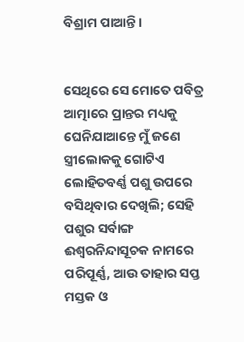ବିଶ୍ରାମ ପାଆନ୍ତି।


ସେଥିରେ ସେ ମୋତେ ପବିତ୍ର ଆତ୍ମାରେ ପ୍ରାନ୍ତର ମଧ୍ୟକୁ ଘେନିଯାଆନ୍ତେ ମୁଁ ଜଣେ ସ୍ତ୍ରୀଲୋକକୁ ଗୋଟିଏ ଲୋହିତବର୍ଣ୍ଣ ପଶୁ ଉପରେ ବସିଥିବାର ଦେଖିଲି; ସେହି ପଶୁର ସର୍ବାଙ୍ଗ ଈଶ୍ବରନିନ୍ଦାସୂଚକ ନାମରେ ପରିପୂର୍ଣ୍ଣ, ଆଉ ତାହାର ସପ୍ତ ମସ୍ତକ ଓ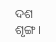ଦଶ ଶୃଙ୍ଗ।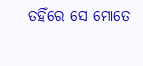ତହିଁରେ ସେ ମୋତେ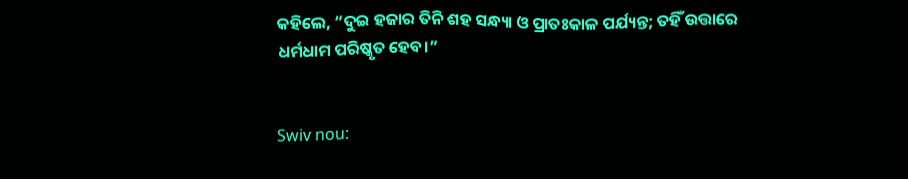କହିଲେ, “ଦୁଇ ହଜାର ତିନି ଶହ ସନ୍ଧ୍ୟା ଓ ପ୍ରାତଃକାଳ ପର୍ଯ୍ୟନ୍ତ; ତହିଁ ଉତ୍ତାରେ ଧର୍ମଧାମ ପରିଷ୍କୃତ ହେବ।”


Swiv nou: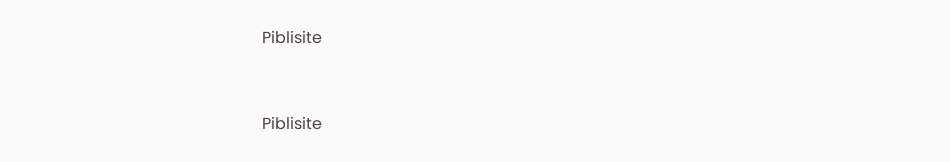Piblisite


Piblisite